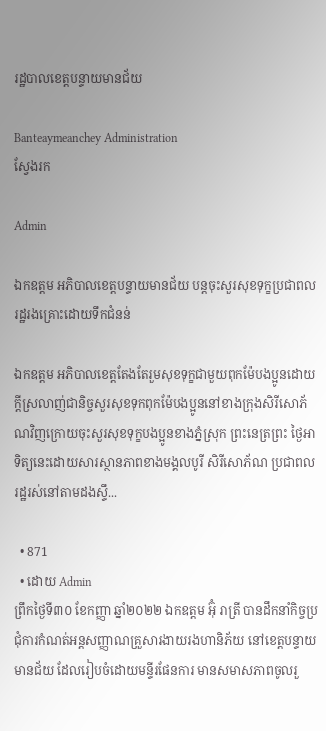រដ្ឋបាលខេត្តបន្ទាយមានជ័យ

Banteaymeanchey Administration
ស្វែងរក

Admin

ឯកឧត្តម អភិបាលខេត្តបន្ទាយមានជ័យ បន្តចុះសួរសុខទុក្ខប្រជាពលរដ្ឋរងគ្រោះដោយទឹកជំនន់

ឯកឧត្តម អភិបាលខេត្តតែងតែរួមសុខទុក្ខជាមួយពុកម៉ែបងប្អូនដោយក្តីស្រលាញ់ជានិច្ចសួរសុខទុកពុកម៉ែបងប្អូននៅខាងក្រុងសិរីសោភ័ណវិញក្រោយចុះសួរសុខទុក្ខបងប្អូនខាងភ្នំស្រុក ព្រះនេត្រព្រះ ថ្ងៃអាទិត្យនេះដោយសារស្ថានភាពខាងមង្គលបូរី សិរីសោភ័ណ ប្រជាពលរដ្ឋរស់នៅតាមដងស្ទឹ...

  • 871
  • ដោយ Admin
ព្រឹកថ្ងៃទី៣០ ខែកញ្ញា ឆ្នាំ២០២២ ឯកឧត្តម អ៊ុំ រាត្រី បានដឹកនាំកិច្ចប្រជុំការកំណត់អន្តសញ្ញាណគ្រួសារងាយរងហានិភ័យ នៅខេត្តបន្ទាយមានជ័យ ដែលរៀបចំដោយមន្ទីរផែនការ មានសមាសភាពចូលរួ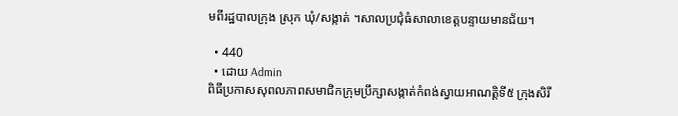មពីរដ្ឋបាលក្រុង ស្រុក ឃុំ/សង្កាត់ ។សាលប្រជុំធំសាលាខេត្តបន្ទាយមានជ័យ។

  • 440
  • ដោយ Admin
ពិធីប្រកាសសុពលភាពសមាជិកក្រុមប្រឹក្សាសង្កាត់កំពង់ស្វាយអាណត្តិទី៥ ក្រុងសិរី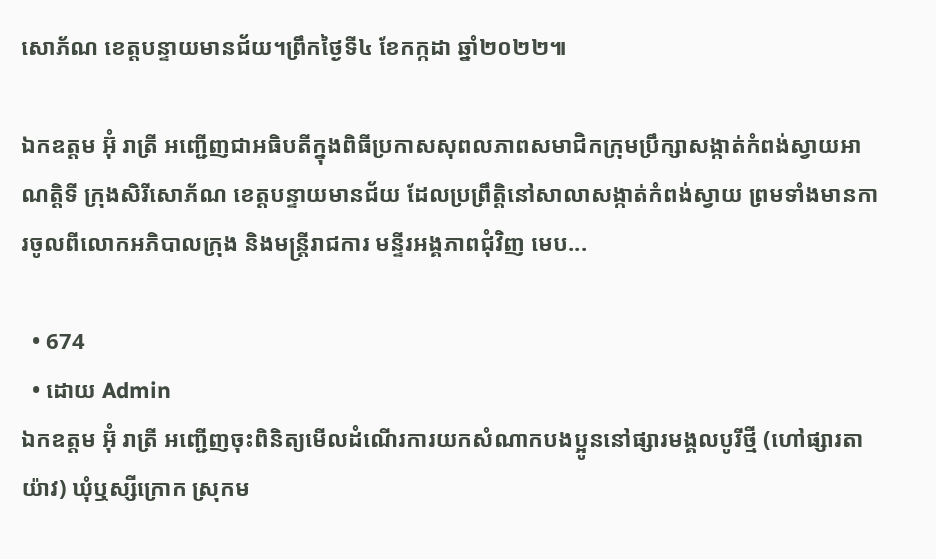សោភ័ណ ខេត្តបន្ទាយមានជ័យ។ព្រឹកថ្ងៃទី៤ ខែកក្កដា ឆ្នាំ២០២២៕

ឯកឧត្តម អ៊ុំ រាត្រី អញ្ជើញជាអធិបតីក្នុងពិធីប្រកាសសុពលភាពសមាជិកក្រុមប្រឹក្សាសង្កាត់កំពង់ស្វាយអាណត្តិទី ក្រុងសិរីសោភ័ណ ខេត្តបន្ទាយមានជ័យ ដែលប្រព្រឹត្តិនៅសាលាសង្កាត់កំពង់ស្វាយ ព្រមទាំងមានការចូលពីលោកអភិបាលក្រុង និងមន្ត្រីរាជការ មន្ទីរអង្គភាពជុំវិញ មេប...

  • 674
  • ដោយ Admin
ឯកឧត្តម អ៊ុំ រាត្រី អញ្ជើញចុះពិនិត្យមើលដំណើរការយកសំណាកបងប្អូននៅផ្សារមង្គលបូរីថ្មី (ហៅផ្សារតាយ៉ាវ) ឃុំឬស្សីក្រោក ស្រុកម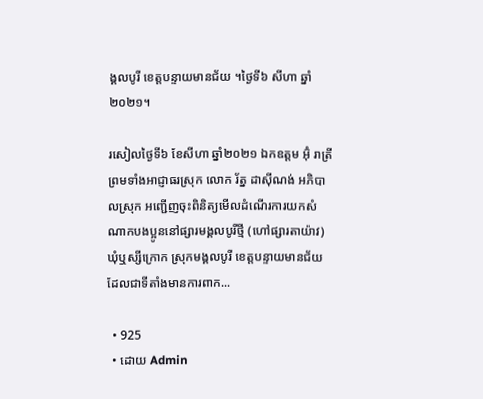ង្គលបូរី ខេត្តបន្ទាយមានជ័យ ។ថ្ងៃទី៦ សីហា ឆ្នាំ២០២១។

រសៀលថ្ងៃទី៦ ខែសីហា ឆ្នាំ២០២១ ឯកឧត្តម អ៊ុំ រាត្រី ព្រមទាំងអាជ្ញាធរស្រុក លោក រ័ត្ន ដាស៊ីណង់ អភិបាលស្រុក អញ្ជើញចុះពិនិត្យមើលដំណើរការយកសំណាកបងប្អូននៅផ្សារមង្គលបូរីថ្មី (ហៅផ្សារតាយ៉ាវ) ឃុំឬស្សីក្រោក ស្រុកមង្គលបូរី ខេត្តបន្ទាយមានជ័យ ដែលជាទីតាំងមានការពាក...

  • 925
  • ដោយ Admin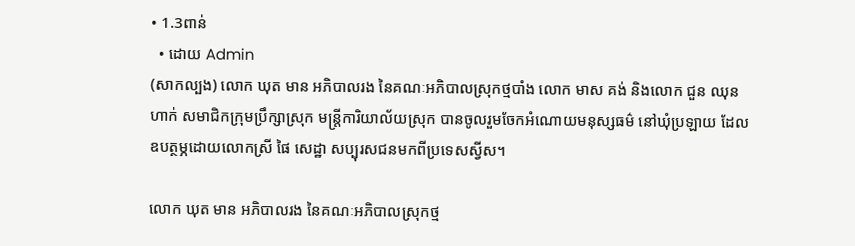• 1.3ពាន់
  • ដោយ Admin
(សាកល្បង) លោក ឃុត មាន អភិបាលរង នៃគណៈអភិបាលស្រុកថ្មបាំង លោក មាស គង់ និងលោក ជួន ឈុនហាក់ សមាជិកក្រុមប្រឹក្សាស្រុក មន្រ្តីការិយាល័យស្រុក បានចូលរួមចែកអំណោយមនុស្សធម៌ នៅឃុំប្រឡាយ ដែលឧបត្ថម្ភដោយលោកស្រី ផៃ សេដ្ឋា សប្បុរសជនមកពីប្រទេសស្វីស។

លោក ឃុត មាន អភិបាលរង នៃគណៈអភិបាលស្រុកថ្ម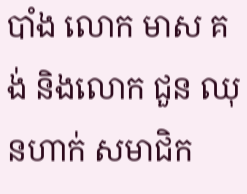បាំង លោក មាស គង់ និងលោក ជួន ឈុនហាក់ សមាជិក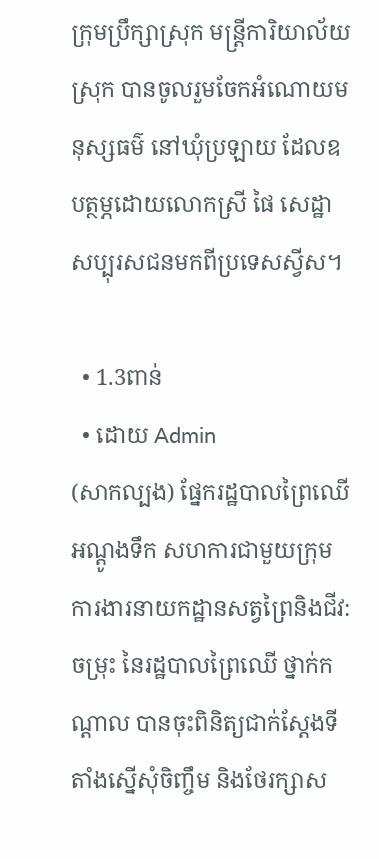ក្រុមប្រឹក្សាស្រុក មន្រ្តីការិយាល័យស្រុក បានចូលរួមចែកអំណោយមនុស្សធម៌ នៅឃុំប្រឡាយ ដែលឧបត្ថម្ភដោយលោកស្រី ផៃ សេដ្ឋា សប្បុរសជនមកពីប្រទេសស្វីស។

  • 1.3ពាន់
  • ដោយ Admin
(សាកល្បង) ផ្នែករដ្ឋបាលព្រៃឈើអណ្ដូងទឹក សហការជាមួយក្រុមការងារនាយកដ្ឋានសត្វព្រៃនិងជីវ:ចម្រុះ នៃរដ្ឋបាលព្រៃឈើ ថ្នាក់កណ្ដាល បានចុះពិនិត្យជាក់ស្ដែងទីតាំងស្នើសុំចិញ្ចឹម និងថែរក្សាស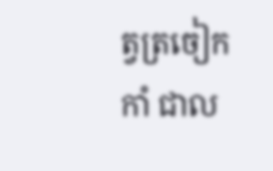ត្វត្រចៀកកាំ ជាល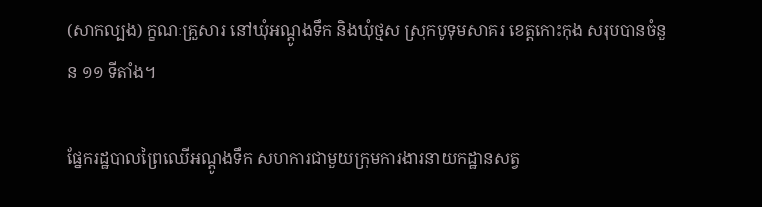(សាកល្បង) ក្ខណៈគ្រួសារ នៅឃុំអណ្ដូងទឹក និងឃុំថ្មស ស្រុកបូទុមសាគរ ខេត្តកោះកុង សរុបបានចំនួន ១១ ទីតាំង។

ផ្នែករដ្ឋបាលព្រៃឈើអណ្ដូងទឹក សហការជាមួយក្រុមការងារនាយកដ្ឋានសត្វ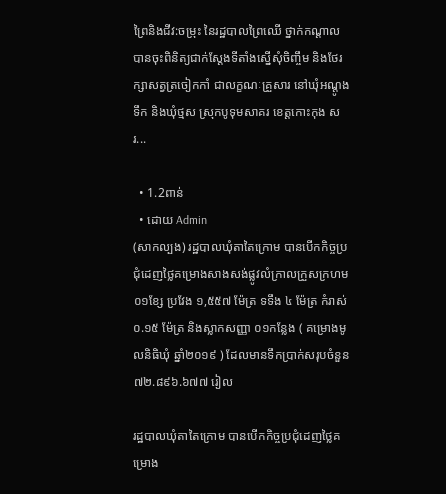ព្រៃនិងជីវ:ចម្រុះ នៃរដ្ឋបាលព្រៃឈើ ថ្នាក់កណ្ដាល បានចុះពិនិត្យជាក់ស្ដែងទីតាំងស្នើសុំចិញ្ចឹម និងថែរក្សាសត្វត្រចៀកកាំ ជាលក្ខណៈគ្រួសារ នៅឃុំអណ្ដូងទឹក និងឃុំថ្មស ស្រុកបូទុមសាគរ ខេត្តកោះកុង សរ...

  • 1.2ពាន់
  • ដោយ Admin
(សាកល្បង) រដ្ឋបាលឃុំតាតៃក្រោម បានបើកកិច្ចប្រជុំដេញថ្លៃគម្រោងសាងសង់ផ្លូវលំក្រាលក្រួសក្រហម ០១ខ្សែ ប្រវែង ១,៥៥៧ ម៉ែត្រ ទទឹង ៤ ម៉ែត្រ កំរាស់០.១៥ ម៉ែត្រ និងស្លាកសញ្ញា ០១កន្លែង ( គម្រោងមូលនិធិឃុំ ឆ្នាំ២០១៩ ) ដែលមានទឹកប្រាក់សរុបចំនួន ៧២.៨៩៦.៦៧៧ រៀល

រដ្ឋបាលឃុំតាតៃក្រោម បានបើកកិច្ចប្រជុំដេញថ្លៃគម្រោង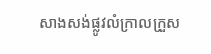សាងសង់ផ្លូវលំក្រាលក្រួស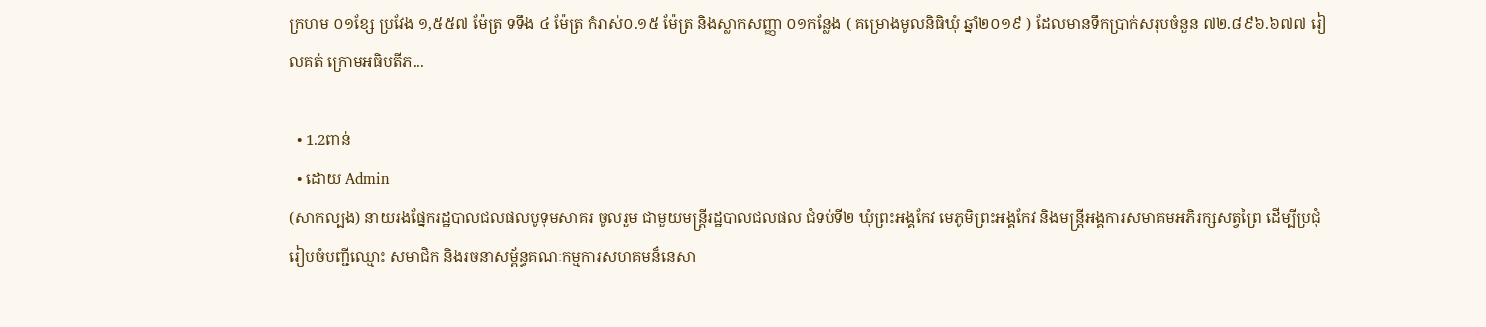ក្រហម ០១ខ្សែ ប្រវែង ១,៥៥៧ ម៉ែត្រ ទទឹង ៤ ម៉ែត្រ កំរាស់០.១៥ ម៉ែត្រ និងស្លាកសញ្ញា ០១កន្លែង ( គម្រោងមូលនិធិឃុំ ឆ្នាំ២០១៩ ) ដែលមានទឹកប្រាក់សរុបចំនួន ៧២.៨៩៦.៦៧៧ រៀលគត់ ក្រោមអធិបតីភ...

  • 1.2ពាន់
  • ដោយ Admin
(សាកល្បង) នាយរងផ្នែករដ្ឋបាលជលផលបូទុមសាគរ ចូលរួម ជាមួយមន្ត្រីរដ្ឋបាលជលផល ជំទប់ទី២ ឃុំព្រះអង្គកែវ មេភូមិព្រះអង្គកែវ និងមន្ត្រីអង្គការសមាគមអភិរក្សសត្វព្រៃ ដើម្បីប្រជុំរៀបចំបញ្ជីឈ្មោះ សមាជិក និងរចនាសម្ព័ន្ធគណៈកម្មការសហគមន៏នេសា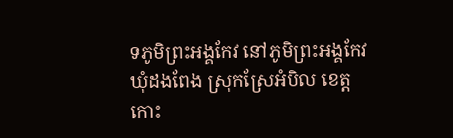ទភូមិព្រះអង្គកែវ នៅភូមិព្រះអង្គកែវ ឃុំដងពែង ស្រុកស្រែអំបិល ខេត្តកោះ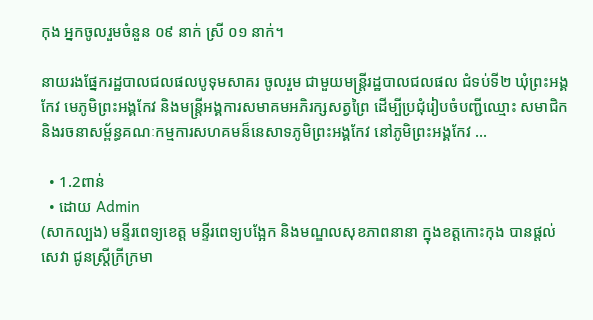កុង អ្នកចូលរួមចំនួន ០៩ នាក់ ស្រី ០១ នាក់។

នាយរងផ្នែករដ្ឋបាលជលផលបូទុមសាគរ ចូលរួម ជាមួយមន្ត្រីរដ្ឋបាលជលផល ជំទប់ទី២ ឃុំព្រះអង្គកែវ មេភូមិព្រះអង្គកែវ និងមន្ត្រីអង្គការសមាគមអភិរក្សសត្វព្រៃ ដើម្បីប្រជុំរៀបចំបញ្ជីឈ្មោះ សមាជិក និងរចនាសម្ព័ន្ធគណៈកម្មការសហគមន៏នេសាទភូមិព្រះអង្គកែវ នៅភូមិព្រះអង្គកែវ ...

  • 1.2ពាន់
  • ដោយ Admin
(សាកល្បង) មន្ទីរពេទ្យខេត្ត មន្ទីរពេទ្យបង្អែក និងមណ្ឌលសុខភាពនានា ក្នុងខត្តកោះកុង បានផ្តល់សេវា ជូនស្ត្រីក្រីក្រមា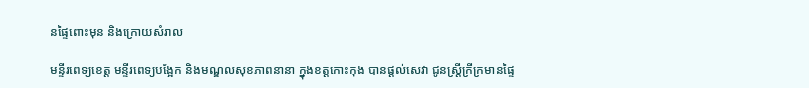នផ្ទៃពោះមុន និងក្រោយសំរាល

មន្ទីរពេទ្យខេត្ត មន្ទីរពេទ្យបង្អែក និងមណ្ឌលសុខភាពនានា ក្នុងខត្តកោះកុង បានផ្តល់សេវា ជូនស្ត្រីក្រីក្រមានផ្ទៃ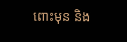ពោះមុន និង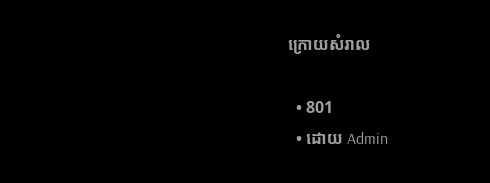ក្រោយសំរាល

  • 801
  • ដោយ Admin